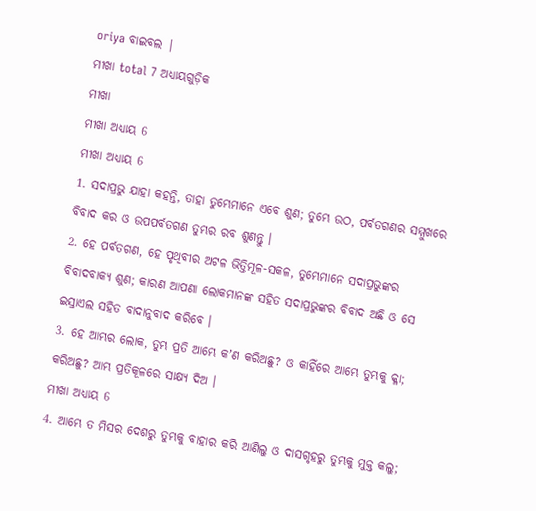oriya ବାଇବଲ |
ମୀଖା total 7 ଅଧ୍ୟାୟଗୁଡ଼ିକ
ମୀଖା
ମୀଖା ଅଧ୍ୟାୟ 6
ମୀଖା ଅଧ୍ୟାୟ 6
1. ସଦାପ୍ରଭୁ ଯାହା କହନ୍ତି, ତାହା ତୁମ୍ଭେମାନେ ଏବେ ଶୁଣ; ତୁମ୍ଭେ ଉଠ, ପର୍ବତଗଣର ସମ୍ମୁଖରେ ବିବାଦ କର ଓ ଉପପର୍ବତଗଣ ତୁମ୍ଭର ରବ ଶୁଣନ୍ତୁ ।
2. ହେ ପର୍ବତଗଣ, ହେ ପୃଥିବୀର ଅଟଳ ଭିତ୍ତିମୂଳ-ସକଳ, ତୁମ୍ଭେମାନେ ସଦାପ୍ରଭୁଙ୍କର ବିବାଦବାକ୍ୟ ଶୁଣ; କାରଣ ଆପଣା ଲୋକମାନଙ୍କ ସହିତ ସଦାପ୍ରଭୁଙ୍କର ବିବାଦ ଅଛି ଓ ସେ ଇସ୍ରାଏଲ ସହିତ ବାଦାନୁବାଦ କରିବେ ।
3. ହେ ଆମ୍ଭର ଲୋକ, ତୁମ୍ଭ ପ୍ରତି ଆମ୍ଭେ କʼଣ କରିଅଛୁ? ଓ କାହିଁରେ ଆମ୍ଭେ ତୁମ୍ଭକୁ କ୍ଳା; କରିଅଛୁ? ଆମ୍ଭ ପ୍ରତିକୂଳରେ ସାକ୍ଷ୍ୟ ଦିଅ ।
ମୀଖା ଅଧ୍ୟାୟ 6
4. ଆମ୍ଭେ ତ ମିସର ଦେଶରୁ ତୁମ୍ଭକୁ ବାହାର କରି ଆଣିଲୁ ଓ ଦାସଗୃହରୁ ତୁମ୍ଭକୁ ମୁକ୍ତ କଲୁ;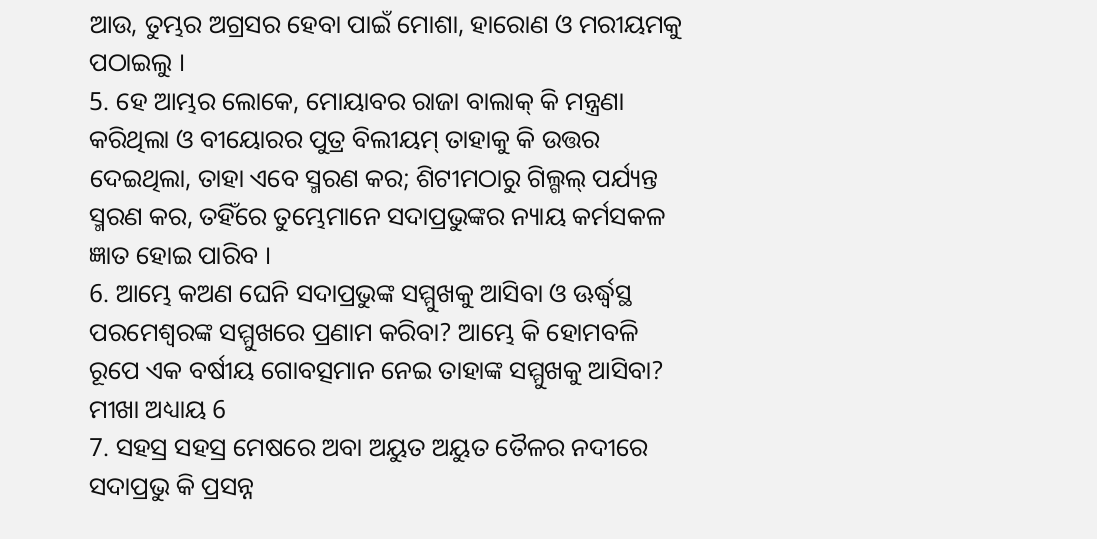ଆଉ, ତୁମ୍ଭର ଅଗ୍ରସର ହେବା ପାଇଁ ମୋଶା, ହାରୋଣ ଓ ମରୀୟମକୁ ପଠାଇଲୁ ।
5. ହେ ଆମ୍ଭର ଲୋକେ, ମୋୟାବର ରାଜା ବାଲାକ୍ କି ମନ୍ତ୍ରଣା କରିଥିଲା ଓ ବୀୟୋରର ପୁତ୍ର ବିଲୀୟମ୍ ତାହାକୁ କି ଉତ୍ତର ଦେଇଥିଲା, ତାହା ଏବେ ସ୍ମରଣ କର; ଶିଟୀମଠାରୁ ଗିଲ୍ଗଲ୍ ପର୍ଯ୍ୟନ୍ତ ସ୍ମରଣ କର, ତହିଁରେ ତୁମ୍ଭେମାନେ ସଦାପ୍ରଭୁଙ୍କର ନ୍ୟାୟ କର୍ମସକଳ ଜ୍ଞାତ ହୋଇ ପାରିବ ।
6. ଆମ୍ଭେ କଅଣ ଘେନି ସଦାପ୍ରଭୁଙ୍କ ସମ୍ମୁଖକୁ ଆସିବା ଓ ଊର୍ଦ୍ଧ୍ଵସ୍ଥ ପରମେଶ୍ଵରଙ୍କ ସମ୍ମୁଖରେ ପ୍ରଣାମ କରିବା? ଆମ୍ଭେ କି ହୋମବଳି ରୂପେ ଏକ ବର୍ଷୀୟ ଗୋବତ୍ସମାନ ନେଇ ତାହାଙ୍କ ସମ୍ମୁଖକୁ ଆସିବା?
ମୀଖା ଅଧ୍ୟାୟ 6
7. ସହସ୍ର ସହସ୍ର ମେଷରେ ଅବା ଅୟୁତ ଅୟୁତ ତୈଳର ନଦୀରେ ସଦାପ୍ରଭୁ କି ପ୍ରସନ୍ନ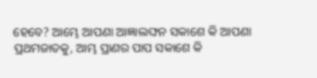ହେବେ? ଆମ୍ଭେ ଆପଣା ଆଜ୍ଞାଲଙ୍ଘନ ସକାଶେ କି ଆପଣା ପ୍ରଥମଜାତକୁ, ଆମ୍ଭ ପ୍ରାଣର ପାପ ସକାଶେ କି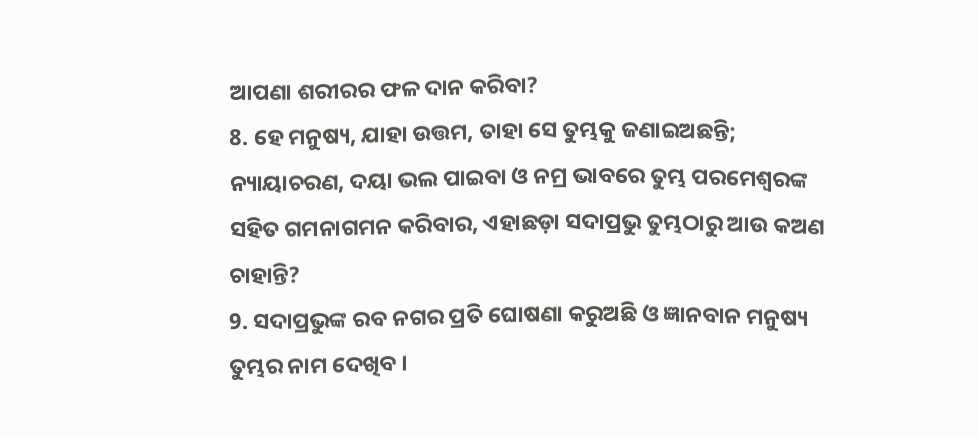ଆପଣା ଶରୀରର ଫଳ ଦାନ କରିବା?
8. ହେ ମନୁଷ୍ୟ, ଯାହା ଉତ୍ତମ, ତାହା ସେ ତୁମ୍ଭକୁ ଜଣାଇଅଛନ୍ତି; ନ୍ୟାୟାଚରଣ, ଦୟା ଭଲ ପାଇବା ଓ ନମ୍ର ଭାବରେ ତୁମ୍ଭ ପରମେଶ୍ଵରଙ୍କ ସହିତ ଗମନାଗମନ କରିବାର, ଏହାଛଡ଼ା ସଦାପ୍ରଭୁ ତୁମ୍ଭଠାରୁ ଆଉ କଅଣ ଚାହାନ୍ତି?
9. ସଦାପ୍ରଭୁଙ୍କ ରବ ନଗର ପ୍ରତି ଘୋଷଣା କରୁଅଛି ଓ ଜ୍ଞାନବାନ ମନୁଷ୍ୟ ତୁମ୍ଭର ନାମ ଦେଖିବ ।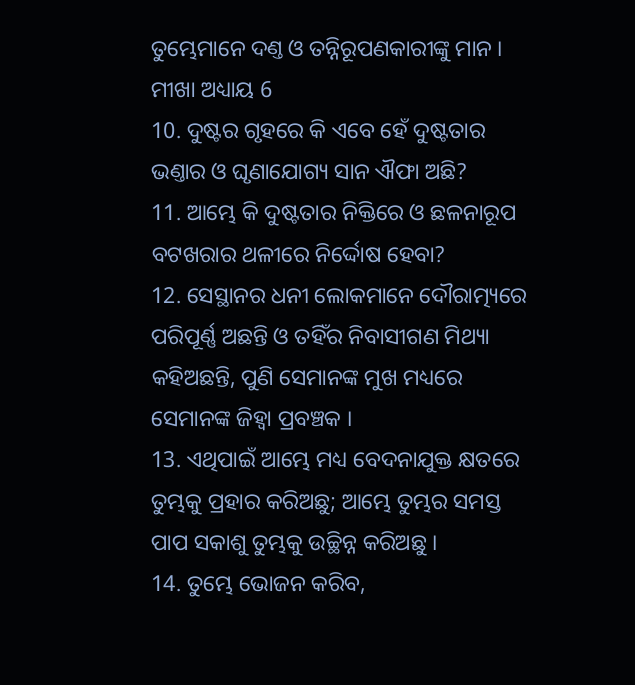ତୁମ୍ଭେମାନେ ଦଣ୍ତ ଓ ତନ୍ନିରୂପଣକାରୀଙ୍କୁ ମାନ ।
ମୀଖା ଅଧ୍ୟାୟ 6
10. ଦୁଷ୍ଟର ଗୃହରେ କି ଏବେ ହେଁ ଦୁଷ୍ଟତାର ଭଣ୍ତାର ଓ ଘୃଣାଯୋଗ୍ୟ ସାନ ଐଫା ଅଛି?
11. ଆମ୍ଭେ କି ଦୁଷ୍ଟତାର ନିକ୍ତିରେ ଓ ଛଳନାରୂପ ବଟଖରାର ଥଳୀରେ ନିର୍ଦ୍ଦୋଷ ହେବା?
12. ସେସ୍ଥାନର ଧନୀ ଲୋକମାନେ ଦୌରାତ୍ମ୍ୟରେ ପରିପୂର୍ଣ୍ଣ ଅଛନ୍ତି ଓ ତହିଁର ନିବାସୀଗଣ ମିଥ୍ୟା କହିଅଛନ୍ତି, ପୁଣି ସେମାନଙ୍କ ମୁଖ ମଧ୍ୟରେ ସେମାନଙ୍କ ଜିହ୍ଵା ପ୍ରବଞ୍ଚକ ।
13. ଏଥିପାଇଁ ଆମ୍ଭେ ମଧ୍ୟ ବେଦନାଯୁକ୍ତ କ୍ଷତରେ ତୁମ୍ଭକୁ ପ୍ରହାର କରିଅଛୁ; ଆମ୍ଭେ ତୁମ୍ଭର ସମସ୍ତ ପାପ ସକାଶୁ ତୁମ୍ଭକୁ ଉଚ୍ଛିନ୍ନ କରିଅଛୁ ।
14. ତୁମ୍ଭେ ଭୋଜନ କରିବ,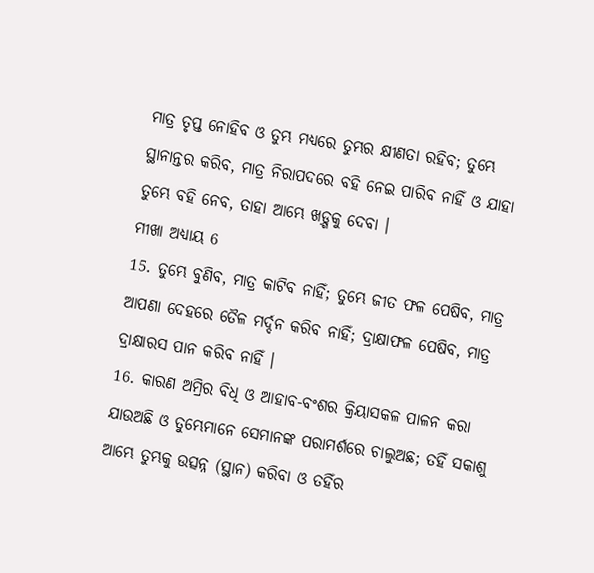ମାତ୍ର ତୃପ୍ତ ନୋହିବ ଓ ତୁମ୍ଭ ମଧ୍ୟରେ ତୁମ୍ଭର କ୍ଷୀଣତା ରହିବ; ତୁମ୍ଭେ ସ୍ଥାନାନ୍ତର କରିବ, ମାତ୍ର ନିରାପଦରେ ବହି ନେଇ ପାରିବ ନାହିଁ ଓ ଯାହା ତୁମ୍ଭେ ବହି ନେବ, ତାହା ଆମ୍ଭେ ଖଡ଼୍ଗକୁ ଦେବା ।
ମୀଖା ଅଧ୍ୟାୟ 6
15. ତୁମ୍ଭେ ବୁଣିବ, ମାତ୍ର କାଟିବ ନାହିଁ; ତୁମ୍ଭେ ଜୀତ ଫଳ ପେଷିବ, ମାତ୍ର ଆପଣା ଦେହରେ ତୈଳ ମର୍ଦ୍ଦନ କରିବ ନାହିଁ; ଦ୍ରାକ୍ଷାଫଳ ପେଷିବ, ମାତ୍ର ଦ୍ରାକ୍ଷାରସ ପାନ କରିବ ନାହିଁ ।
16. କାରଣ ଅମ୍ରିର ବିଧି ଓ ଆହାବ-ବଂଶର କ୍ରିୟାସକଳ ପାଳନ କରା ଯାଉଅଛି ଓ ତୁମ୍ଭେମାନେ ସେମାନଙ୍କ ପରାମର୍ଶରେ ଚାଲୁଅଛ; ତହିଁ ସକାଶୁ ଆମ୍ଭେ ତୁମ୍ଭକୁ ଉତ୍ସନ୍ନ (ସ୍ଥାନ) କରିବା ଓ ତହିଁର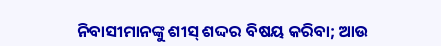ନିବାସୀମାନଙ୍କୁ ଶୀସ୍ ଶଦ୍ଦର ବିଷୟ କରିବା; ଆଉ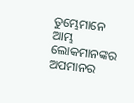ତୁମ୍ଭେମାନେ ଆମ୍ଭ ଲୋକମାନଙ୍କର ଅପମାନର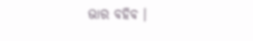ଭାର ବହିବ ।